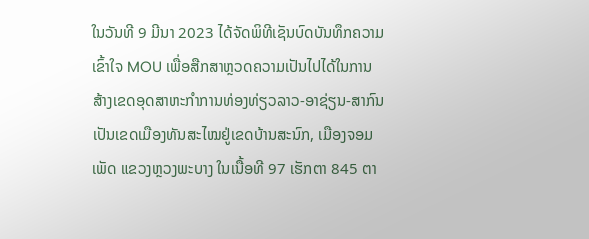ໃນວັນທີ 9 ມີນາ 2023 ໄດ້ຈັດພິທີເຊັນບົດບັນທຶກຄວາມເຂົ້າໃຈ MOU ເພື່ອສືກສາຫຼວດຄວາມເປັນໄປໄດ້ໃນການສ້າງເຂດອຸດສາຫະກໍາການທ່ອງທ່ຽວລາວ-ອາຊ່ຽນ-ສາກົນ ເປັນເຂດເມືອງທັນສະໄໝຢູ່ເຂດບ້ານສະນົກ, ເມືອງຈອມເພັດ ແຂວງຫຼວງພະບາງ ໃນເນື້ອທີ 97 ເຮັກຕາ 845 ຕາ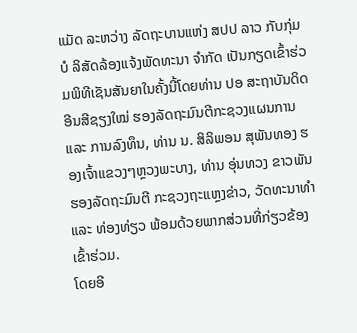ແມັດ ລະຫວ່າງ ລັດຖະບານແຫ່ງ ສປປ ລາວ ກັບກຸ່ມບໍ ລິສັດລ້ອງແຈ້ງພັດທະນາ ຈຳກັດ ເປັນກຽດເຂົ້າຮ່ວມພິທີເຊັນສັນຍາໃນຄັ້ງນີ້ໂດຍທ່ານ ປອ ສະຖາບັນດິດ ອີນສີຊຽງໃໝ່ ຮອງລັດຖະມົນຕີກະຊວງແຜນການ ແລະ ການລົງທຶນ, ທ່ານ ນ. ສິລິພອນ ສຸພັນທອງ ຮອງເຈົ້າແຂວງໆຫຼວງພະບາງ, ທ່ານ ອຸ່ນທວງ ຂາວພັນ ຮອງລັດຖະມົນຕີ ກະຊວງຖະແຫຼງຂ່າວ, ວັດທະນາທຳ ແລະ ທ່ອງທ່ຽວ ພ້ອມດ້ວຍພາກສ່ວນທີ່ກ່ຽວຂ້ອງເຂົ້າຮ່ວມ.
ໂດຍອີ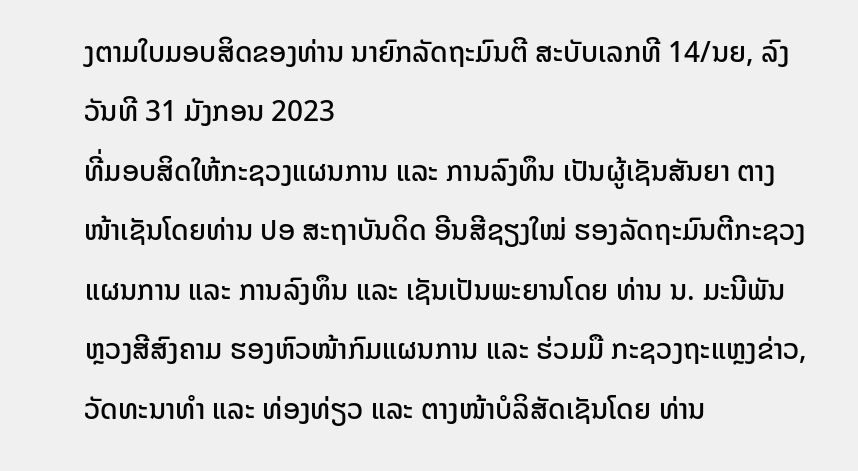ງຕາມໃບມອບສິດຂອງທ່ານ ນາຍົກລັດຖະມົນຕີ ສະບັບເລກທີ 14/ນຍ, ລົງວັນທີ 31 ມັງກອນ 2023
ທີ່ມອບສິດໃຫ້ກະຊວງແຜນການ ແລະ ການລົງທຶນ ເປັນຜູ້ເຊັນສັນຍາ ຕາງໜ້າເຊັນໂດຍທ່ານ ປອ ສະຖາບັນດິດ ອີນສີຊຽງໃໝ່ ຮອງລັດຖະມົນຕີກະຊວງແຜນການ ແລະ ການລົງທຶນ ແລະ ເຊັນເປັນພະຍານໂດຍ ທ່ານ ນ. ມະນີພັນ ຫຼວງສີສົງຄາມ ຮອງຫົວໜ້າກົມແຜນການ ແລະ ຮ່ວມມື ກະຊວງຖະແຫຼງຂ່າວ, ວັດທະນາທຳ ແລະ ທ່ອງທ່ຽວ ແລະ ຕາງໜ້າບໍລິສັດເຊັນໂດຍ ທ່ານ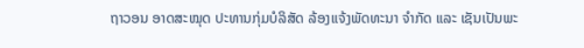ຖາວອນ ອາດສະໝຸດ ປະທານກຸ່ມບໍລິສັດ ລ້ອງແຈ້ງພັດທະນາ ຈຳກັດ ແລະ ເຊັນເປັນພະ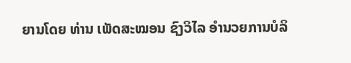ຍານໂດຍ ທ່ານ ເພັດສະໝອນ ຊົງວິໄລ ອຳນວຍການບໍລິ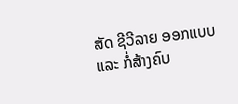ສັດ ຊີວີລາຍ ອອກແບບ ແລະ ກໍ່ສ້າງຄົບ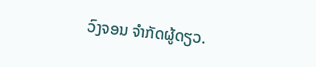ວົງຈອນ ຈຳກັດຜູ້ດຽວ.